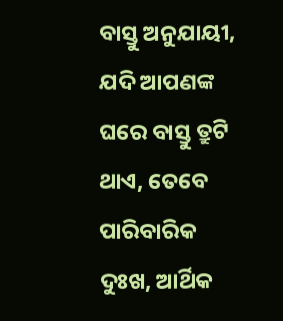ବାସ୍ତୁ ଅନୁଯାୟୀ, ଯଦି ଆପଣଙ୍କ ଘରେ ବାସ୍ତୁ ତ୍ରୁଟି ଥାଏ, ତେବେ ପାରିବାରିକ ଦୁଃଖ, ଆର୍ଥିକ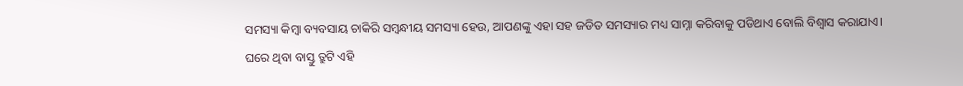ସମସ୍ୟା କିମ୍ବା ବ୍ୟବସାୟ ଚାକିରି ସମ୍ବନ୍ଧୀୟ ସମସ୍ୟା ହେଉ, ଆପଣଙ୍କୁ ଏହା ସହ ଜଡିତ ସମସ୍ୟାର ମଧ୍ୟ ସାମ୍ନା କରିବାକୁ ପଡିଥାଏ ବୋଲି ବିଶ୍ୱାସ କରାଯାଏ।
ଘରେ ଥିବା ବାସ୍ତୁ ତ୍ରୁଟି ଏହି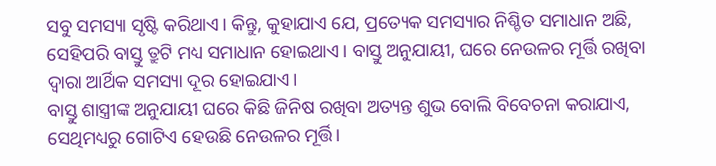ସବୁ ସମସ୍ୟା ସୃଷ୍ଟି କରିଥାଏ। କିନ୍ତୁ, କୁହାଯାଏ ଯେ, ପ୍ରତ୍ୟେକ ସମସ୍ୟାର ନିଶ୍ଚିତ ସମାଧାନ ଅଛି, ସେହିପରି ବାସ୍ତୁ ତ୍ରୁଟି ମଧ୍ୟ ସମାଧାନ ହୋଇଥାଏ। ବାସ୍ତୁ ଅନୁଯାୟୀ, ଘରେ ନେଉଳର ମୂର୍ତ୍ତି ରଖିବା ଦ୍ୱାରା ଆର୍ଥିକ ସମସ୍ୟା ଦୂର ହୋଇଯାଏ।
ବାସ୍ତୁ ଶାସ୍ତ୍ରୀଙ୍କ ଅନୁଯାୟୀ ଘରେ କିଛି ଜିନିଷ ରଖିବା ଅତ୍ୟନ୍ତ ଶୁଭ ବୋଲି ବିବେଚନା କରାଯାଏ, ସେଥିମଧ୍ୟରୁ ଗୋଟିଏ ହେଉଛି ନେଉଳର ମୂର୍ତ୍ତି।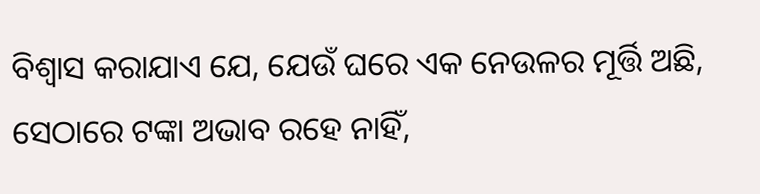ବିଶ୍ୱାସ କରାଯାଏ ଯେ, ଯେଉଁ ଘରେ ଏକ ନେଉଳର ମୂର୍ତ୍ତି ଅଛି, ସେଠାରେ ଟଙ୍କା ଅଭାବ ରହେ ନାହିଁ,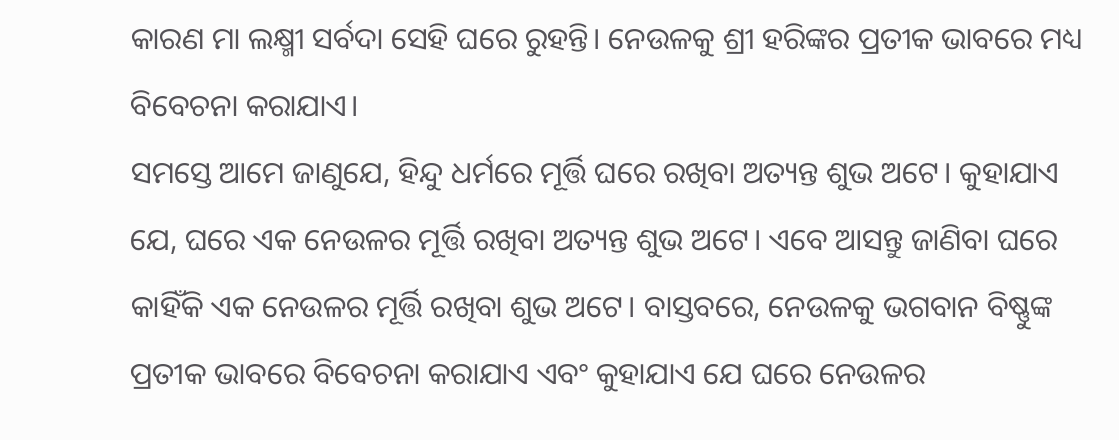କାରଣ ମା ଲକ୍ଷ୍ମୀ ସର୍ବଦା ସେହି ଘରେ ରୁହନ୍ତି। ନେଉଳକୁ ଶ୍ରୀ ହରିଙ୍କର ପ୍ରତୀକ ଭାବରେ ମଧ୍ୟ ବିବେଚନା କରାଯାଏ।
ସମସ୍ତେ ଆମେ ଜାଣୁଯେ, ହିନ୍ଦୁ ଧର୍ମରେ ମୂର୍ତ୍ତି ଘରେ ରଖିବା ଅତ୍ୟନ୍ତ ଶୁଭ ଅଟେ। କୁହାଯାଏ ଯେ, ଘରେ ଏକ ନେଉଳର ମୂର୍ତ୍ତି ରଖିବା ଅତ୍ୟନ୍ତ ଶୁଭ ଅଟେ। ଏବେ ଆସନ୍ତୁ ଜାଣିବା ଘରେ କାହିଁକି ଏକ ନେଉଳର ମୂର୍ତ୍ତି ରଖିବା ଶୁଭ ଅଟେ। ବାସ୍ତବରେ, ନେଉଳକୁ ଭଗବାନ ବିଷ୍ଣୁଙ୍କ ପ୍ରତୀକ ଭାବରେ ବିବେଚନା କରାଯାଏ ଏବଂ କୁହାଯାଏ ଯେ ଘରେ ନେଉଳର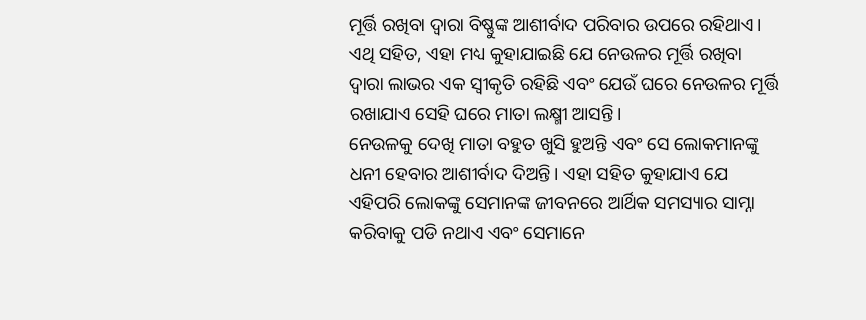ମୂର୍ତ୍ତି ରଖିବା ଦ୍ୱାରା ବିଷ୍ଣୁଙ୍କ ଆଶୀର୍ବାଦ ପରିବାର ଉପରେ ରହିଥାଏ। ଏଥି ସହିତ, ଏହା ମଧ୍ୟ କୁହାଯାଇଛି ଯେ ନେଉଳର ମୂର୍ତ୍ତି ରଖିବା ଦ୍ୱାରା ଲାଭର ଏକ ସ୍ୱୀକୃତି ରହିଛି ଏବଂ ଯେଉଁ ଘରେ ନେଉଳର ମୂର୍ତ୍ତି ରଖାଯାଏ ସେହି ଘରେ ମାତା ଲକ୍ଷ୍ମୀ ଆସନ୍ତି।
ନେଉଳକୁ ଦେଖି ମାତା ବହୁତ ଖୁସି ହୁଅନ୍ତି ଏବଂ ସେ ଲୋକମାନଙ୍କୁ ଧନୀ ହେବାର ଆଶୀର୍ବାଦ ଦିଅନ୍ତି। ଏହା ସହିତ କୁହାଯାଏ ଯେ ଏହିପରି ଲୋକଙ୍କୁ ସେମାନଙ୍କ ଜୀବନରେ ଆର୍ଥିକ ସମସ୍ୟାର ସାମ୍ନା କରିବାକୁ ପଡି ନଥାଏ ଏବଂ ସେମାନେ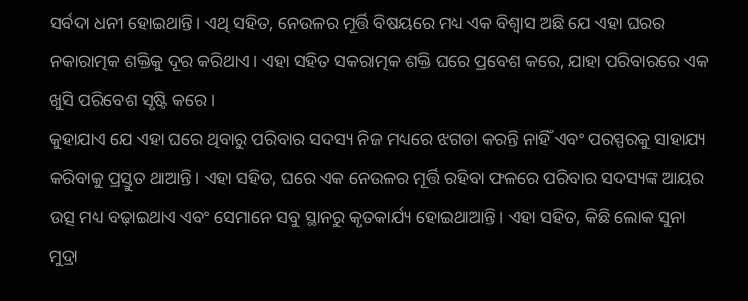ସର୍ବଦା ଧନୀ ହୋଇଥାନ୍ତି। ଏଥି ସହିତ, ନେଉଳର ମୂର୍ତ୍ତି ବିଷୟରେ ମଧ୍ୟ ଏକ ବିଶ୍ୱାସ ଅଛି ଯେ ଏହା ଘରର ନକାରାତ୍ମକ ଶକ୍ତିକୁ ଦୂର କରିଥାଏ। ଏହା ସହିତ ସକରାତ୍ମକ ଶକ୍ତି ଘରେ ପ୍ରବେଶ କରେ, ଯାହା ପରିବାରରେ ଏକ ଖୁସି ପରିବେଶ ସୃଷ୍ଟି କରେ।
କୁହାଯାଏ ଯେ ଏହା ଘରେ ଥିବାରୁ ପରିବାର ସଦସ୍ୟ ନିଜ ମଧ୍ୟରେ ଝଗଡା କରନ୍ତି ନାହିଁ ଏବଂ ପରସ୍ପରକୁ ସାହାଯ୍ୟ କରିବାକୁ ପ୍ରସ୍ତୁତ ଥାଆନ୍ତି। ଏହା ସହିତ, ଘରେ ଏକ ନେଉଳର ମୂର୍ତ୍ତି ରହିବା ଫଳରେ ପରିବାର ସଦସ୍ୟଙ୍କ ଆୟର ଉତ୍ସ ମଧ୍ୟ ବଢ଼ାଇଥାଏ ଏବଂ ସେମାନେ ସବୁ ସ୍ଥାନରୁ କୃତକାର୍ଯ୍ୟ ହୋଇଥାଆନ୍ତି। ଏହା ସହିତ, କିଛି ଲୋକ ସୁନା ମୁଦ୍ରା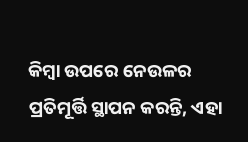କିମ୍ବା ଉପରେ ନେଉଳର ପ୍ରତିମୂର୍ତ୍ତି ସ୍ଥାପନ କରନ୍ତି, ଏହା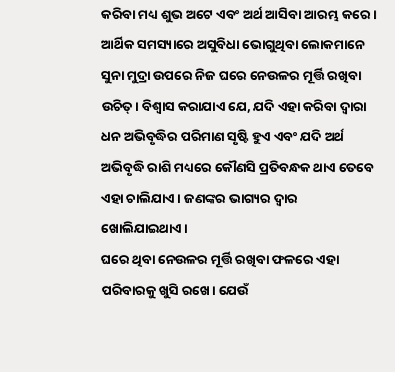କରିବା ମଧ୍ୟ ଶୁଭ ଅଟେ ଏବଂ ଅର୍ଥ ଆସିବା ଆରମ୍ଭ କରେ।
ଆର୍ଥିକ ସମସ୍ୟାରେ ଅସୁବିଧା ଭୋଗୁଥିବା ଲୋକମାନେ ସୁନା ମୁଦ୍ରା ଉପରେ ନିଜ ଘରେ ନେଉଳର ମୂର୍ତ୍ତି ରଖିବା ଉଚିତ୍। ବିଶ୍ୱାସ କରାଯାଏ ଯେ, ଯଦି ଏହା କରିବା ଦ୍ୱାରା ଧନ ଅଭିବୃଦ୍ଧିର ପରିମାଣ ସୃଷ୍ଟି ହୁଏ ଏବଂ ଯଦି ଅର୍ଥ ଅଭିବୃଦ୍ଧି ରାଶି ମଧ୍ୟରେ କୌଣସି ପ୍ରତିବନ୍ଧକ ଥାଏ ତେବେ ଏହା ଚାଲିଯାଏ। ଜଣଙ୍କର ଭାଗ୍ୟର ଦ୍ୱାର ଖୋଲିଯାଇଥାଏ।
ଘରେ ଥିବା ନେଉଳର ମୂର୍ତ୍ତି ରଖିବା ଫଳରେ ଏହା ପରିବାରକୁ ଖୁସି ରଖେ। ଯେଉଁ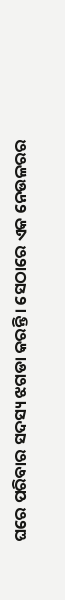ଘରେ ପରିବାର ସଦସ୍ୟ ଝଗଡା କରନ୍ତି। ସେଠାରେ ଏକ ନେଉଳରର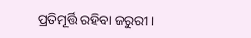ପ୍ରତିମୂର୍ତ୍ତି ରହିବା ଜରୁରୀ।